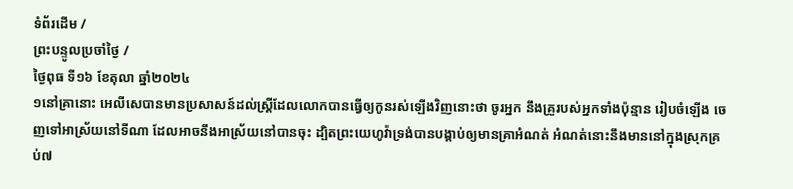ទំព័រដើម /
ព្រះបន្ទូលប្រចាំថ្ងៃ /
ថ្ងៃពុធ ទី១៦ ខែតុលា ឆ្នាំ២០២៤
១នៅគ្រានោះ អេលីសេបានមានប្រសាសន៍ដល់ស្ត្រីដែលលោកបានធ្វើឲ្យកូនរស់ឡើងវិញនោះថា ចូរអ្នក នឹងគ្រួរបស់អ្នកទាំងប៉ុន្មាន រៀបចំឡើង ចេញទៅអាស្រ័យនៅទីណា ដែលអាចនឹងអាស្រ័យនៅបានចុះ ដ្បិតព្រះយេហូវ៉ាទ្រង់បានបង្គាប់ឲ្យមានគ្រាអំណត់ អំណត់នោះនឹងមាននៅក្នុងស្រុកគ្រប់៧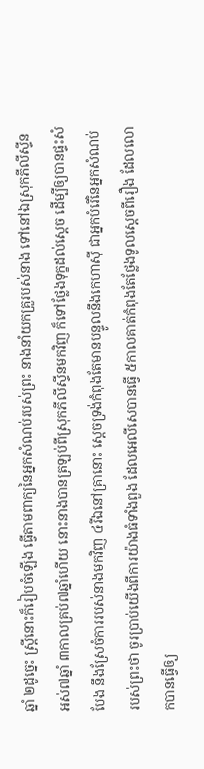ឆ្នាំ ២ដូច្នេះ ស្ត្រីនោះក៏រៀបចំឡើង ធ្វើតាមពាក្យនៃអ្នកសំណប់របស់ព្រះ នាងនាំយកគ្រួរបស់នាង ទៅនៅឯស្រុកភីលីស្ទីនអស់៧ឆ្នាំ ៣កាលគ្រប់៧ឆ្នាំហើយ នោះនាងបានត្រឡប់ពីស្រុកភីលីស្ទីនមកវិញ ក៏ទៅថ្លែងទុក្ខដល់ស្តេច ដើម្បីឲ្យបានផ្ទះសំបែង នឹងស្រែចំការរបស់នាងមកវិញ ៤រីឯនៅគ្រានោះ ស្តេចទ្រង់កំពុងតែមានបន្ទូលនឹងកេហាស៊ី ជាអ្នកបំរើនៃអ្នកសំណប់របស់ព្រះថា ចូរប្រាប់យើងពីការយ៉ាងធំទាំងពួង ដែលអេលីសេបានធ្វើ ៥កាលគាត់កំពុងតែថ្លែងទូលស្តេចពីរឿង ដែលលោកបានធ្វើឲ្យ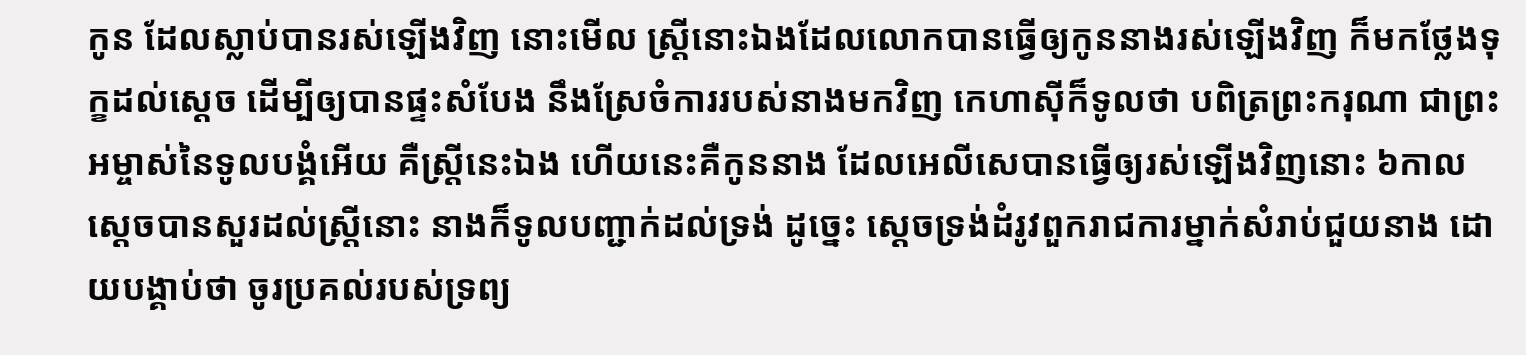កូន ដែលស្លាប់បានរស់ឡើងវិញ នោះមើល ស្ត្រីនោះឯងដែលលោកបានធ្វើឲ្យកូននាងរស់ឡើងវិញ ក៏មកថ្លែងទុក្ខដល់ស្តេច ដើម្បីឲ្យបានផ្ទះសំបែង នឹងស្រែចំការរបស់នាងមកវិញ កេហាស៊ីក៏ទូលថា បពិត្រព្រះករុណា ជាព្រះអម្ចាស់នៃទូលបង្គំអើយ គឺស្ត្រីនេះឯង ហើយនេះគឺកូននាង ដែលអេលីសេបានធ្វើឲ្យរស់ឡើងវិញនោះ ៦កាលស្តេចបានសួរដល់ស្ត្រីនោះ នាងក៏ទូលបញ្ជាក់ដល់ទ្រង់ ដូច្នេះ ស្តេចទ្រង់ដំរូវពួករាជការម្នាក់សំរាប់ជួយនាង ដោយបង្គាប់ថា ចូរប្រគល់របស់ទ្រព្យ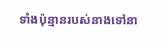ទាំងប៉ុន្មានរបស់នាងទៅនា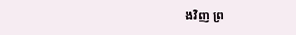ងវិញ ព្រ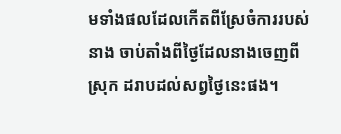មទាំងផលដែលកើតពីស្រែចំការរបស់នាង ចាប់តាំងពីថ្ងៃដែលនាងចេញពីស្រុក ដរាបដល់សព្វថ្ងៃនេះផង។